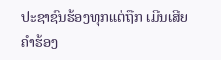ປະຊາຊົນຮ້ອງທຸກແຕ່ຖືກ ເມີນເສີຍ
ຄໍາຮ້ອງ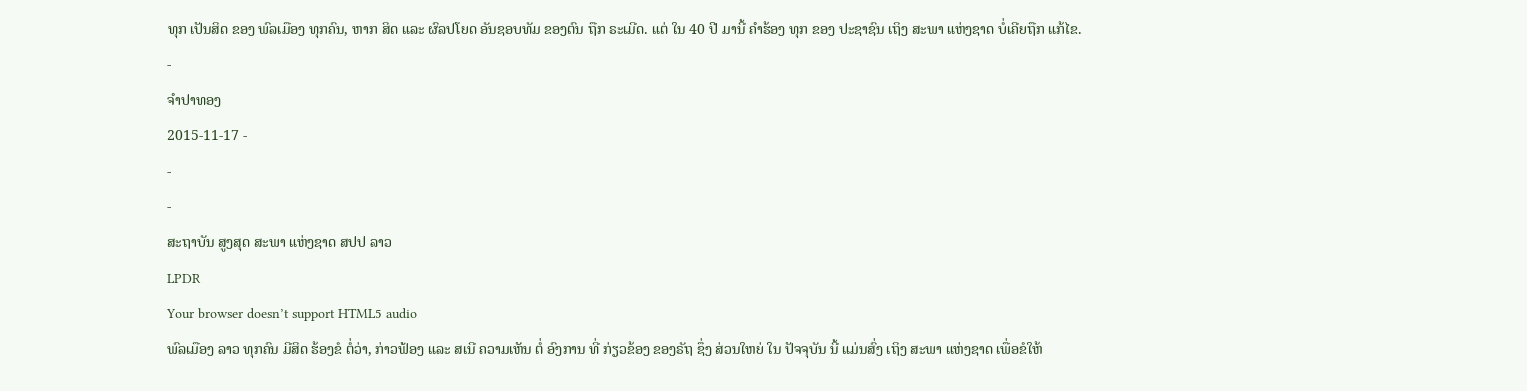ທຸກ ເປັນສິດ ຂອງ ພົລເມືອງ ທຸກຄົນ, ຫາກ ສິດ ແລະ ຜົລປໂຍດ ອັນຊອບທັມ ຂອງຕົນ ຖືກ ຣະເມີດ. ແຕ່ ໃນ 40 ປີ ມານີ້ ຄໍາຮ້ອງ ທຸກ ຂອງ ປະຊາຊົນ ເຖິງ ສະພາ ແຫ່ງຊາດ ບໍ່ເຄີຍຖືກ ແກ້ໄຂ.
-
ຈໍາປາທອງ
2015-11-17 -
-
-
ສະຖາບັນ ສູງສຸດ ສະພາ ແຫ່ງຊາດ ສປປ ລາວ
LPDR
Your browser doesn’t support HTML5 audio
ພົລເມືອງ ລາວ ທຸກຄົນ ມີສິດ ຮ້ອງຂໍ ຕໍ່ວ່າ, ກ່າວຟ້ອງ ແລະ ສເນີ ຄວາມເຫັນ ຕໍ່ ອົງການ ທີ່ ກ່ຽວຂ້ອງ ຂອງຣັຖ ຊຶ່ງ ສ່ວນໃຫຍ່ ໃນ ປັຈຈຸບັນ ນີ້ ແມ່ນສົ່ງ ເຖິງ ສະພາ ແຫ່ງຊາດ ເພື່ອຂໍໃຫ້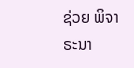ຊ່ວຍ ພິຈາຣະນາ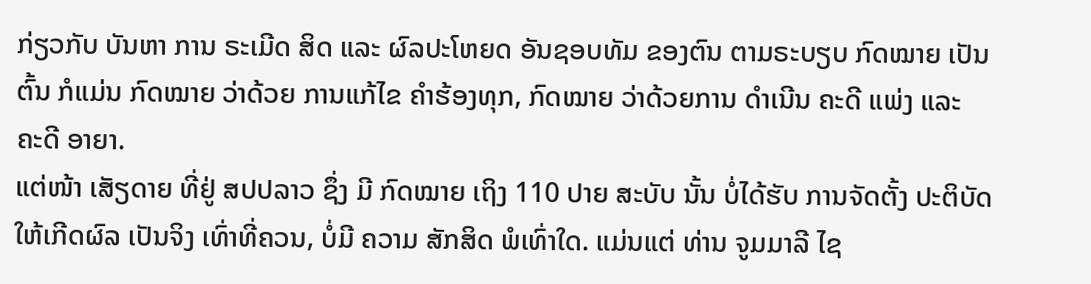ກ່ຽວກັບ ບັນຫາ ການ ຣະເມີດ ສິດ ແລະ ຜົລປະໂຫຍດ ອັນຊອບທັມ ຂອງຕົນ ຕາມຣະບຽບ ກົດໝາຍ ເປັນຕົ້ນ ກໍແມ່ນ ກົດໝາຍ ວ່າດ້ວຍ ການແກ້ໄຂ ຄຳຮ້ອງທຸກ, ກົດໝາຍ ວ່າດ້ວຍການ ດຳເນີນ ຄະດີ ແພ່ງ ແລະ ຄະດີ ອາຍາ.
ແຕ່ໜ້າ ເສັຽດາຍ ທີ່ຢູ່ ສປປລາວ ຊຶ່ງ ມີ ກົດໝາຍ ເຖິງ 110 ປາຍ ສະບັບ ນັ້ນ ບໍ່ໄດ້ຮັບ ການຈັດຕັ້ງ ປະຕິບັດ ໃຫ້ເກີດຜົລ ເປັນຈິງ ເທົ່າທີ່ຄວນ, ບໍ່ມີ ຄວາມ ສັກສິດ ພໍເທົ່າໃດ. ແມ່ນແຕ່ ທ່ານ ຈູມມາລີ ໄຊ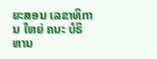ຍະສອນ ເລຂາທິການ ໃຫຍ່ ຄນະ ບໍຣິຫານ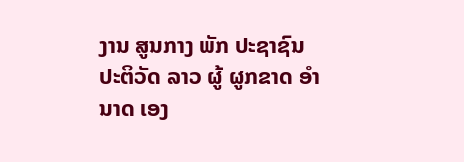ງານ ສູນກາງ ພັກ ປະຊາຊົນ ປະຕິວັດ ລາວ ຜູ້ ຜູກຂາດ ອໍານາດ ເອງ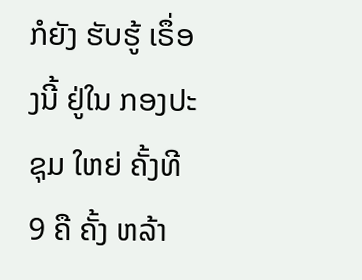ກໍຍັງ ຮັບຮູ້ ເຣຶ່ອງນີ້ ຢູ່ໃນ ກອງປະຊຸມ ໃຫຍ່ ຄັ້ງທີ 9 ຄື ຄັ້ງ ຫລ້າ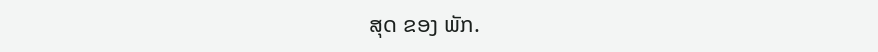ສຸດ ຂອງ ພັກ.